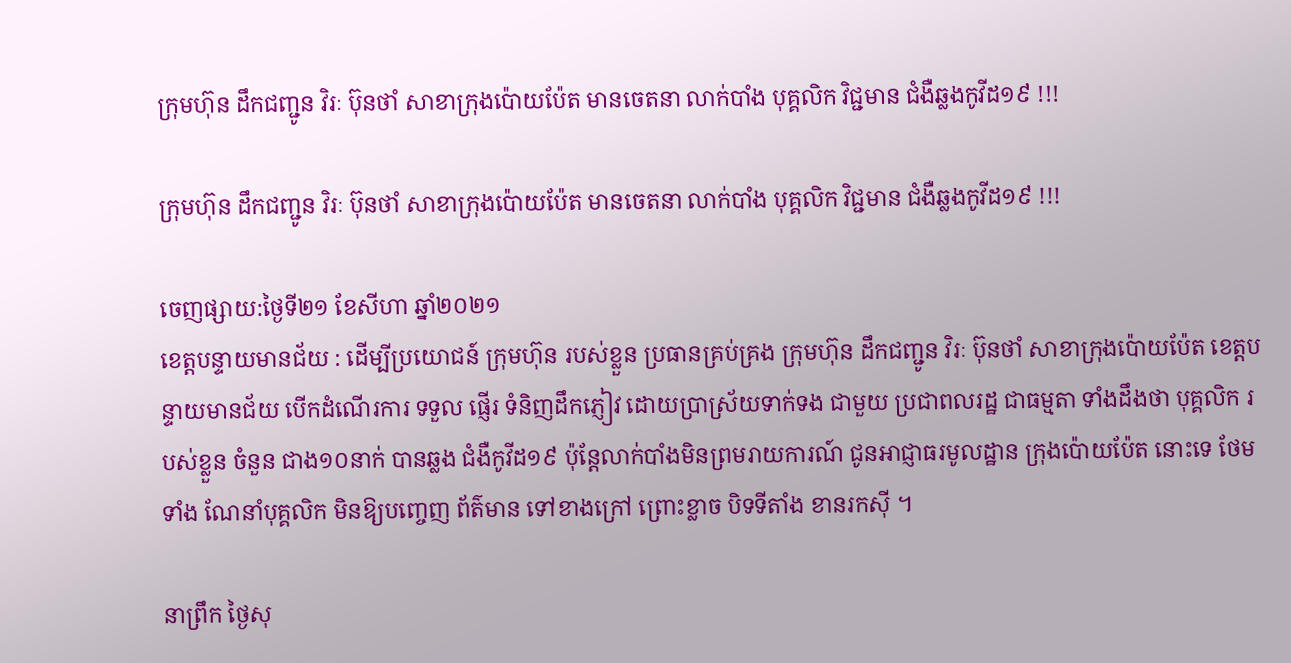ក្រុមហ៊ុន ដឹកជញ្ជូន វិរៈ ប៊ុនថាំ សាខាក្រុងប៉ោយប៉ែត មានចេតនា លាក់បាំង បុគ្គលិក វិជ្ជមាន ជំងឺឆ្លងកូវីដ១៩ !!!

ក្រុមហ៊ុន ដឹកជញ្ជូន វិរៈ ប៊ុនថាំ សាខាក្រុងប៉ោយប៉ែត មានចេតនា លាក់បាំង បុគ្គលិក វិជ្ជមាន ជំងឺឆ្លងកូវីដ១៩ !!!

ចេញផ្សាយ:ថ្ងៃទី២១ ខែសីហា ឆ្នាំ២០២១
ខេត្តបន្ទាយមានជ័យ : ដើម្បីប្រយោជន៍ ក្រុមហ៊ុន របស់ខ្លួន ប្រធានគ្រប់គ្រង ក្រុមហ៊ុន ដឹកជញ្ជូន វិរៈ ប៊ុនថាំ សាខាក្រុងប៉ោយប៉ែត ខេត្តបន្ទាយមានជ័យ បើកដំណើរការ ទទួល ផ្ញើរ ទំនិញដឹកភ្ញៀវ ដោយប្រាស្រ័យទាក់ទង ជាមួយ ប្រជាពលរដ្ឋ ជាធម្មតា ទាំងដឹងថា បុគ្គលិក របស់ខ្លួន ចំនួន ជាង១០នាក់ បានឆ្លង ជំងឺកូវីដ១៩ ប៉ុន្តែលាក់បាំងមិនព្រមរាយការណ៍ ជូនអាជ្ញាធរមូលដ្ឋាន ក្រុងប៉ោយប៉ែត នោះទេ ថែមទាំង ណែនាំបុគ្គលិក មិនឱ្យបញ្ចេញ ព័ត៌មាន ទៅខាងក្រៅ ព្រោះខ្លាច បិទទីតាំង ខានរកស៊ី ។

នាព្រឹក ថ្ងៃសុ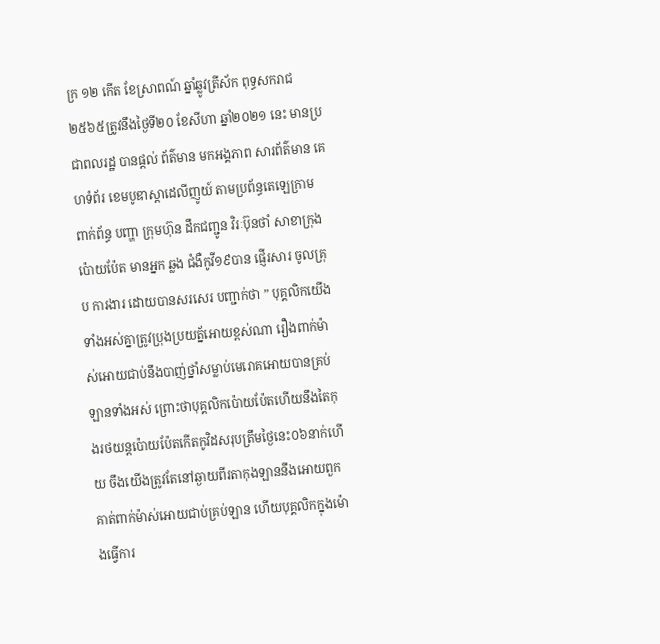ក្រ ១២ កើត ខែស្រាពណ៍ ឆ្នាំឆ្លូវត្រីស័ក ពុទ្ធសករាជ ២៥៦៥ត្រូវនឹងថ្ងៃទី២០ ខែសីហា ឆ្នាំ២០២១ នេះ មានប្រជាពលរដ្ឋ បានផ្ដល់ ព័ត៌មាន មកអង្គភាព សារព័ត៌មាន គេហទំព័រ ខេមបូឌាស្តាដេលីញូយ៍ តាមប្រព័ន្ធតេឡេក្រាម ពាក់ព័ន្ធ បញ្ហា ក្រុមហ៊ុន ដឹកជញ្ជូន វិរៈប៊ុនថាំ សាខាក្រុងប៉ោយប៉ែត មានអ្នក ឆ្លង ជំងឺកូវី១៩បាន ផ្ញើរសារ ចូលគ្រុប ការងារ ដោយបានសរសេរ បញ្ជាក់ថា ” បុគ្គលិកយើងទាំងអស់គ្នាត្រូវប្រុងប្រយត្ន័អោយខ្ពស់ណា រឿងពាក់ម៉ាស់អោយជាប់នឹងបាញ់ថ្នាំសម្លាប់មេរោគអោយបានគ្រប់ឡានទាំងអស់ ព្រោះថាបុគ្គលិកប៉ោយប៉ែតហើយនឹងតៃកុងរថយន្តប៉ោយប៉ែតកើតកូវិដសរុបត្រឹមថ្ងៃនេះ០៦នាក់ហើយ ចឹងយើងត្រូវតែនៅឆ្ងាយពីរតាកុងឡាននឹងអោយពួកគាត់ពាក់ម៉ាស់អោយជាប់គ្រប់ឡាន ហើយបុគ្គលិកក្នុងម៉ោងធ្វើការ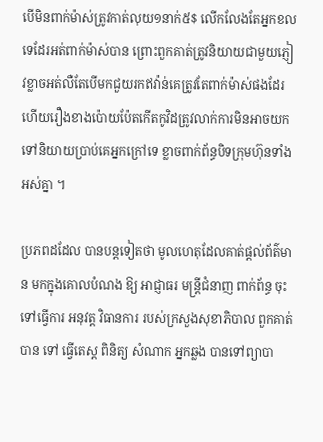បើមិនពាក់ម៉ាស់ត្រូវកាត់លុយ១នាក់៥$ លើកលែងតែអ្នកខលទេដែរអត់ពាក់ម៉ាស់បាន ព្រោះពួកគាត់ត្រូវនិយាយជាមួយភ្ញៀវខ្លាចអត់លឺតែបើមកជួយរកឥវ៉ាន់គេត្រូវតែពាក់ម៉ាស់ផងដែរ ហើយរឿងខាងប៉ោយប៉ែតកើតកូវិដត្រូវលាក់ការមិនអាចយកទៅនិយាយប្រាប់គេអ្នកក្រៅទេ ខ្លាចពាក់ព័ន្ធបិទក្រុមហ៊ុនទាំងអស់គ្នា ។

ប្រភពដដែល បានបន្តទៀតថា មូលហេតុដែលគាត់ផ្ដល់ព័ត៌មាន មកក្នុងគោលបំណង ឱ្យ អាជ្ញាធរ មន្ត្រីជំនាញ ពាក់ព័ន្ធ ចុះទៅធ្វើការ អនុវត្ត វិធានការ របស់ក្រសួងសុខាភិបាល ពួកគាត់ បាន ទៅ ធ្វើតេស្ត ពិនិត្យ សំណាក អ្នកឆ្លង បានទៅព្យាបា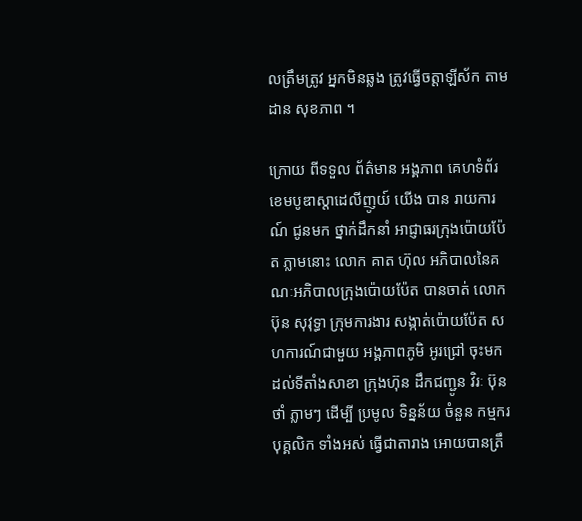លត្រឹមត្រូវ អ្នកមិនឆ្លង ត្រូវធ្វើចត្តាឡីស័ក តាមដាន សុខភាព ។

ក្រោយ ពីទទួល ព័ត៌មាន អង្គភាព គេហទំព័រ ខេមបូឌាស្តាដេលីញូយ៍ យើង បាន រាយការណ៍ ជូនមក ថ្នាក់ដឹកនាំ អាជ្ញាធរក្រុងប៉ោយប៉ែត ភ្លាមនោះ លោក គាត ហ៊ុល អភិបាលនៃគណៈអភិបាលក្រុងប៉ោយប៉ែត បានចាត់ លោក ប៊ុន សុវុទ្ធា ក្រុមការងារ សង្កាត់ប៉ោយប៉ែត សហការណ៍ជាមួយ អង្គភាពភូមិ អូរជ្រៅ ចុះមក ដល់ទីតាំងសាខា ក្រុងហ៊ុន ដឹកជញ្ជូន វិរៈ ប៊ុនថាំ ភ្លាមៗ ដើម្បី ប្រមូល ទិន្នន័យ ចំនួន កម្មករ បុគ្គលិក ទាំងអស់ ធ្វើជាតារាង អោយបានត្រឹ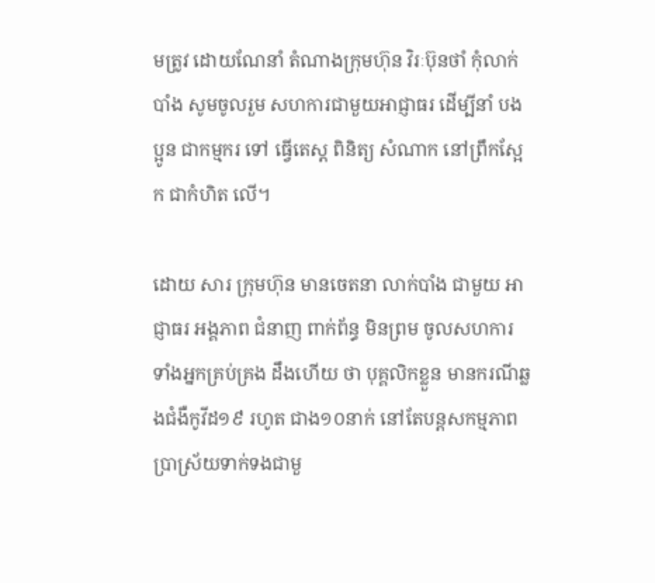មត្រូវ ដោយណែនាំ តំណាងក្រុមហ៊ុន វិរៈប៊ុនថាំ កុំលាក់បាំង សូមចូលរួម សហការជាមួយអាជ្ញាធរ ដើម្បីនាំ បងប្អូន ជាកម្មករ ទៅ ធ្វើតេស្ត ពិនិត្យ សំណាក នៅព្រឹកស្អែក ជាកំហិត លើ។

ដោយ សារ ក្រុមហ៊ុន មានចេតនា លាក់បាំង ជាមួយ អាជ្ញាធរ អង្គភាព ជំនាញ ពាក់ព័ន្ធ មិនព្រម ចូលសហការ ទាំងអ្នកគ្រប់គ្រង ដឹងហើយ ថា បុគ្គលិកខ្លួន មានករណីឆ្លងជំងឺកូវីដ១៩ រហូត ជាង១០នាក់ នៅតែបន្តសកម្មភាព ប្រាស្រ័យទាក់ទងជាមួ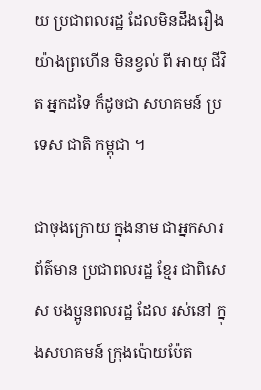យ ប្រជាពលរដ្ឋ ដែលមិនដឹងរឿង យ៉ាងព្រហើន មិនខ្វល់ ពី អាយុ ជីវិត អ្នកដទៃ ក៏ដូចជា សហគមន៍ ប្រទេស ជាតិ កម្ពុជា ។

ជាចុងក្រោយ ក្នុងនាម ជាអ្នកសារព័ត៌មាន ប្រជាពលរដ្ឋ ខ្មែរ ជាពិសេស បងប្អូនពលរដ្ឋ ដែល រស់នៅ ក្នុងសហគមន៍ ក្រុងប៉ោយប៉ែត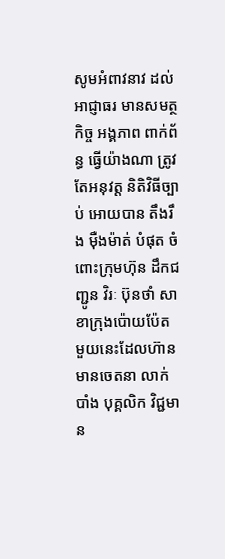សូមអំពាវនាវ ដល់អាជ្ញាធរ មានសមត្ថកិច្ច អង្គភាព ពាក់ព័ន្ធ ធ្វើយ៉ាងណា ត្រូវតែអនុវត្ត និតិវិធីច្បាប់ អោយបាន តឹងរឹង ម៉ឺងម៉ាត់ បំផុត ចំពោះក្រុមហ៊ុន ដឹកជញ្ជូន វិរៈ ប៊ុនថាំ សាខាក្រុងប៉ោយប៉ែត មួយនេះដែលហ៊ាន មានចេតនា លាក់បាំង បុគ្គលិក វិជ្ជមាន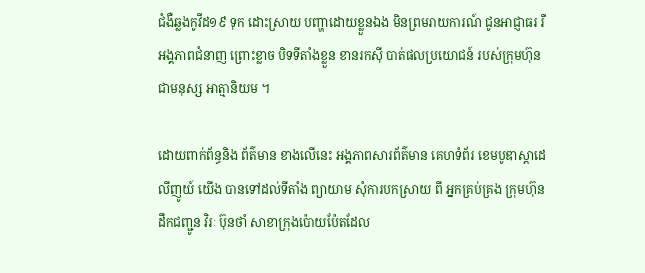ជំងឺឆ្លងកូវីដ១៩ ទុក ដោះស្រាយ បញ្ហាដោយខ្លួនឯង មិនព្រមរាយការណ៍ ជូនអាជ្ញាធរ រឺអង្គភាពជំនាញ ព្រោះខ្លាច បិទទីតាំងខ្លួន ខានរកស៊ី បាត់ផលប្រយោជន៍ របស់ក្រុមហ៊ុន ជាមនុស្ស អាត្មានិយម ។

ដោយពាក់ព័ន្ធនិង ព័ត៌មាន ខាងលើនេះ អង្គភាពសារព័ត៌មាន គេហទំព័រ ខេមបូឌាស្តាដេលីញូយ៍ យើង បានទៅដល់ទីតាំង ព្យាយាម សុំការបកស្រាយ ពី អ្នកគ្រប់គ្រង ក្រុមហ៊ុនដឹកជញ្ជូន វិរៈ ប៊ុនថាំ សាខាក្រុងប៉ោយប៉ែតដែល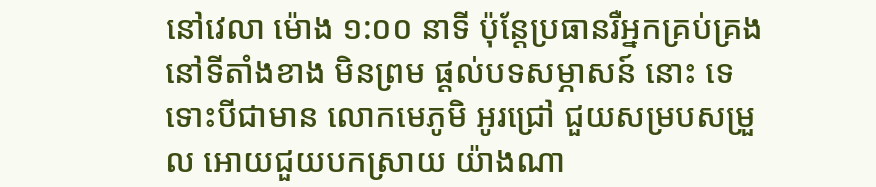នៅវេលា ម៉ោង ១:០០ នាទី ប៉ុន្តែប្រធានរឺអ្នកគ្រប់គ្រង នៅទីតាំងខាង មិនព្រម ផ្ដល់បទសម្ភាសន៍ នោះ ទេ ទោះបីជាមាន លោកមេភូមិ អូរជ្រៅ ជួយសម្របសម្រួល អោយជួយបកស្រាយ យ៉ាងណា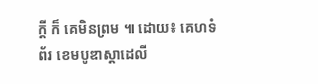ក្ដី ក៏ គេមិនព្រម ៕ ដោយ៖ គេហទំព័រ ខេមបូឌាស្តាដេលី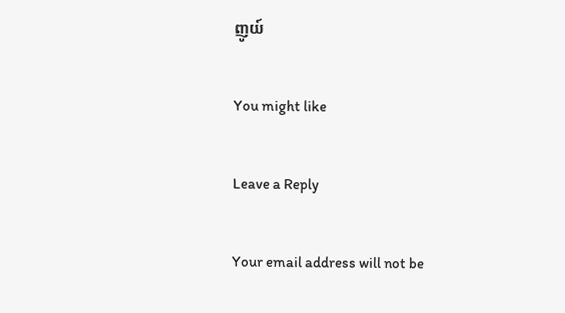ញូយ៍

You might like

Leave a Reply

Your email address will not be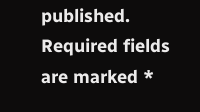published. Required fields are marked *